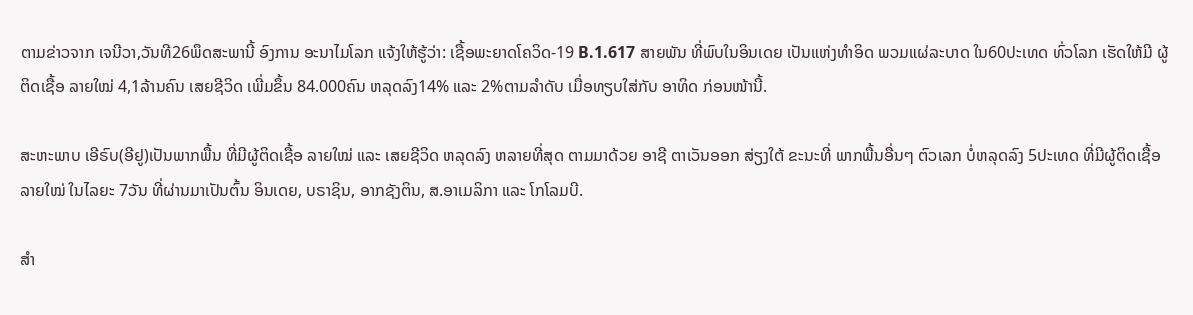ຕາມຂ່າວຈາກ ເຈນີວາ,ວັນທີ26ພຶດສະພານີ້ ອົງການ ອະນາໄມໂລກ ແຈ້ງໃຫ້ຮູ້ວ່າ: ເຊື້ອພະຍາດໂຄວິດ-19 B.1.617 ສາຍພັນ ທີ່ພົບໃນອິນເດຍ ເປັນແຫ່ງທຳອິດ ພວມແຜ່ລະບາດ ໃນ60ປະເທດ ທົ່ວໂລກ ເຮັດໃຫ້ມີ ຜູ້ຕິດເຊື້ອ ລາຍໃໝ່ 4,1ລ້ານຄົນ ເສຍຊີວິດ ເພີ່ມຂຶ້ນ 84.000ຄົນ ຫລຸດລົງ14% ແລະ 2%ຕາມລຳດັບ ເມື່ອທຽບໃສ່ກັບ ອາທິດ ກ່ອນໜ້ານີ້.

ສະຫະພາບ ເອີຣົບ(ອີຢູ)ເປັນພາກພື້ນ ທີ່ມີຜູ້ຕິດເຊື້ອ ລາຍໃໝ່ ແລະ ເສຍຊີວິດ ຫລຸດລົງ ຫລາຍທີ່ສຸດ ຕາມມາດ້ວຍ ອາຊີ ຕາເວັນອອກ ສ່ຽງໃຕ້ ຂະນະທີ່ ພາກພື້ນອື່ນໆ ຕົວເລກ ບໍ່ຫລຸດລົງ 5ປະເທດ ທີ່ມີຜູ້ຕິດເຊື້ອ ລາຍໃໝ່ ໃນໄລຍະ 7ວັນ ທີ່ຜ່ານມາເປັນຕົ້ນ ອິນເດຍ, ບຣາຊິນ, ອາກຊັງຕິນ, ສ.ອາເມລິກາ ແລະ ໂກໂລມບີ.

ສຳ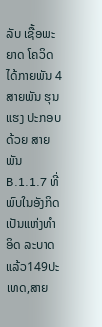ລັບ ເຊື້ອພະຍາດ ໂຄວິດ ໄດ້ກາຍພັນ 4ສາຍພັນ ຮຸນແຮງ ປະກອບດ້ວຍ ສາຍພັນ B.1.1.7 ທີ່ພົບໃນອັງກິດ ເປັນແຫ່ງທຳອິດ ລະບາດແລ້ວ149ປະເທດ,ສາຍ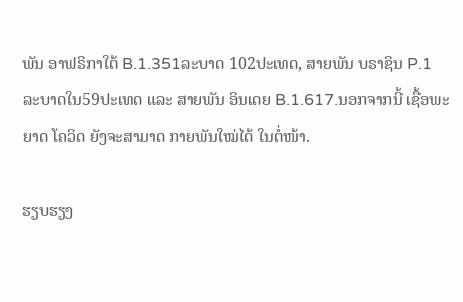ພັນ ອາຟຣິກາໃຕ້ B.1.351ລະບາດ 102ປະເທດ, ສາຍພັນ ບຣາຊິນ P.1 ລະບາດໃນ59ປະເທດ ແລະ ສາຍພັນ ອິນເດຍ B.1.617.ນອກຈາກນີ້ ເຊື້ອພະຍາດ ໂຄວິດ ຍັງຈະສາມາດ ກາຍພັນໃໝ່ໄດ້ ໃນຕໍ່ໜ້າ.

ຮຽບຮຽງ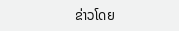ຂ່າວໂດຍ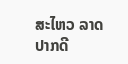ສະໄຫວ ລາດປາກດີ